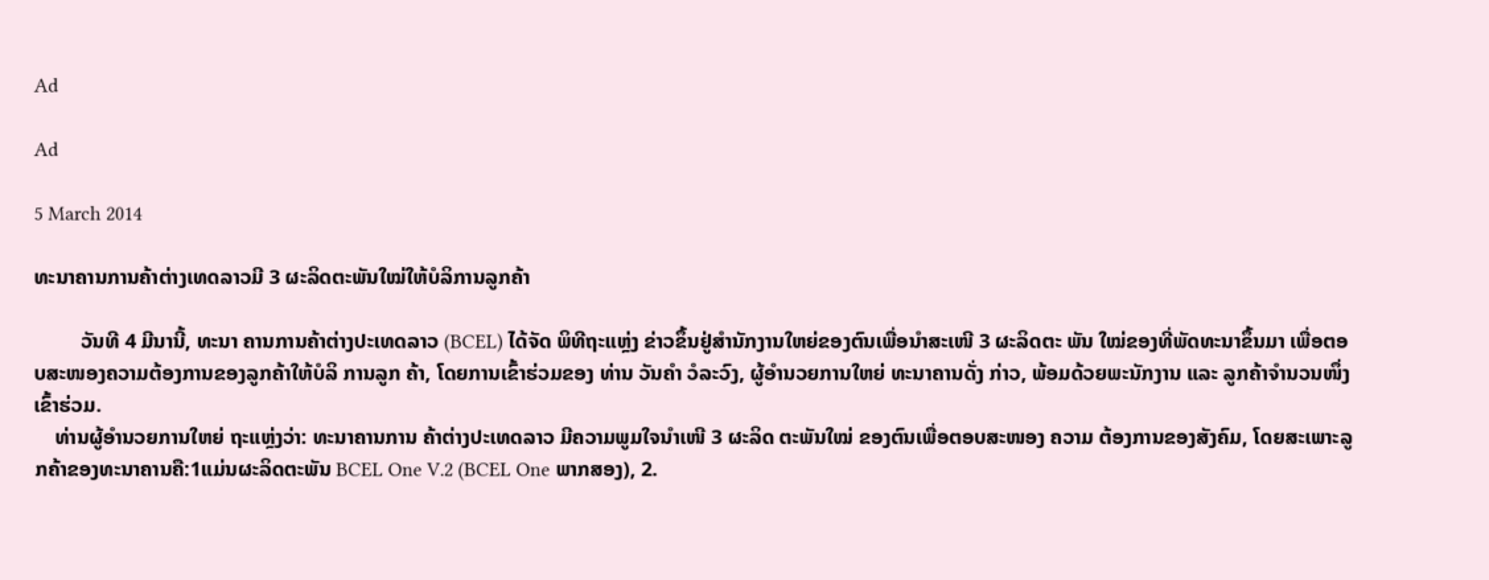Ad

Ad

5 March 2014

ທະນາຄານການຄ້າຕ່າງເທດລາວມີ 3 ຜະລິດຕະພັນໃໝ່ໃຫ້ບໍລິການລູກຄ້າ

         ວັນທີ 4 ມີນານີ້, ທະນາ ຄານການຄ້າຕ່າງປະເທດລາວ (BCEL) ໄດ້ຈັດ ພິທີຖະແຫຼ່ງ ຂ່າວຂຶ້ນຢູ່ສຳນັກງານໃຫຍ່ຂອງຕົນເພື່ອນຳສະເໜີ 3 ຜະລິດຕະ ພັນ ໃໝ່ຂອງທີ່ພັດທະນາຂຶ້ນມາ ເພື່ອຕອບສະໜອງຄວາມຕ້ອງການຂອງລູກຄ້າໃຫ້ບໍລິ ການລູກ ຄ້າ, ໂດຍການເຂົ້າຮ່ວມຂອງ ທ່ານ ວັນຄຳ ວໍລະວົງ, ຜູ້ອຳນວຍການໃຫຍ່ ທະນາຄານດັ່ງ ກ່າວ, ພ້ອມດ້ວຍພະນັກງານ ແລະ ລູກຄ້າຈຳນວນໜຶ່ງເຂົ້າຮ່ວມ.
    ທ່ານຜູ້ອຳນວຍການໃຫຍ່ ຖະແຫຼ່ງວ່າ: ທະນາຄານການ ຄ້າຕ່າງປະເທດລາວ ມີຄວາມພູມໃຈນຳເໜີ 3 ຜະລິດ ຕະພັນໃໝ່ ຂອງຕົນເພື່ອຕອບສະໜອງ ຄວາມ ຕ້ອງການຂອງສັງຄົມ, ໂດຍສະເພາະລູກຄ້າຂອງທະນາຄານຄື:1ແມ່ນຜະລິດຕະພັນ BCEL One V.2 (BCEL One ພາກສອງ), 2.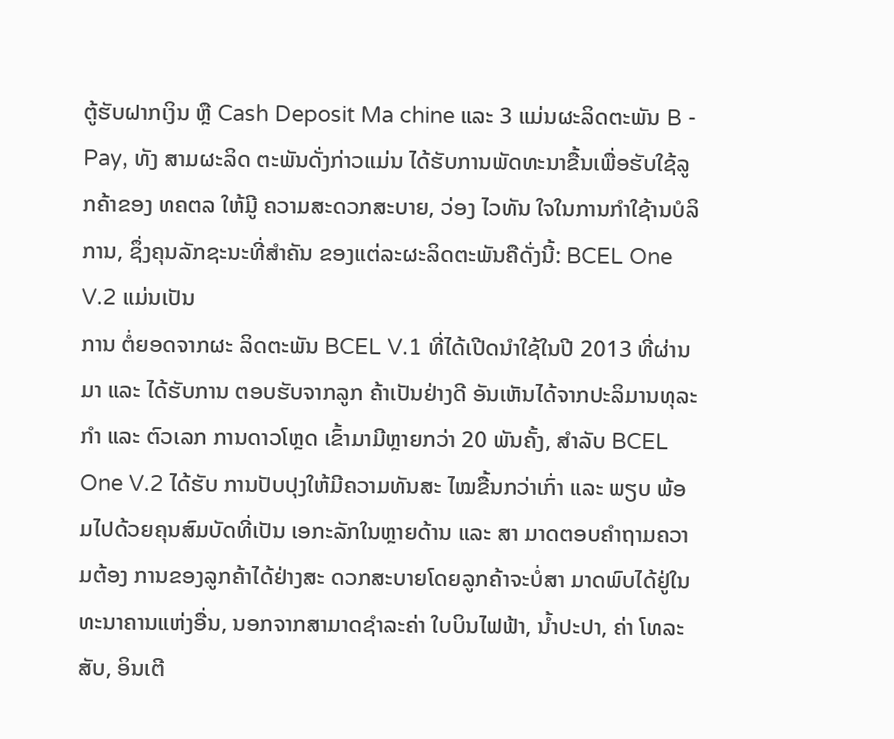ຕູ້ຮັບຝາກເງິນ ຫຼື Cash Deposit Ma chine ແລະ 3 ແມ່ນຜະລິດຕະພັນ B - Pay, ທັງ ສາມຜະລິດ ຕະພັນດັ່ງກ່າວແມ່ນ ໄດ້ຮັບການພັດທະນາຂື້ນເພື່ອຮັບໃຊ້ລູກຄ້າຂອງ ທຄຕລ ໃຫ້ມີູ ຄວາມສະດວກສະບາຍ, ວ່ອງ ໄວທັນ ໃຈໃນການກຳໃຊ້ານບໍລິ ການ, ຊຶ່ງຄຸນລັກຊະນະທີ່ສຳຄັນ ຂອງແຕ່ລະຜະລິດຕະພັນຄືດັ່ງນີ້: BCEL One V.2 ແມ່ນເປັນ
ການ ຕໍ່ຍອດຈາກຜະ ລິດຕະພັນ BCEL V.1 ທີ່ໄດ້ເປີດນຳໃຊ້ໃນປີ 2013 ທີ່ຜ່ານມາ ແລະ ໄດ້ຮັບການ ຕອບຮັບຈາກລູກ ຄ້າເປັນຢ່າງດີ ອັນເຫັນໄດ້ຈາກປະລິມານທຸລະ ກຳ ແລະ ຕົວເລກ ການດາວໂຫຼດ ເຂົ້າມາມີຫຼາຍກວ່າ 20 ພັນຄັ້ງ, ສຳລັບ BCEL One V.2 ໄດ້ຮັບ ການປັບປຸງໃຫ້ມີຄວາມທັນສະ ໄໝຂື້ນກວ່າເກົ່າ ແລະ ພຽບ ພ້ອມໄປດ້ວຍຄຸນສົມບັດທີ່ເປັນ ເອກະລັກໃນຫຼາຍດ້ານ ແລະ ສາ ມາດຕອບຄຳຖາມຄວາມຕ້ອງ ການຂອງລູກຄ້າໄດ້ຢ່າງສະ ດວກສະບາຍໂດຍລູກຄ້າຈະບໍ່ສາ ມາດພົບໄດ້ຢູ່ໃນທະນາຄານແຫ່ງອື່ນ, ນອກຈາກສາມາດຊຳລະຄ່າ ໃບບິນໄຟຟ້າ, ນ້ຳປະປາ, ຄ່າ ໂທລະ ສັບ, ອິນເຕີ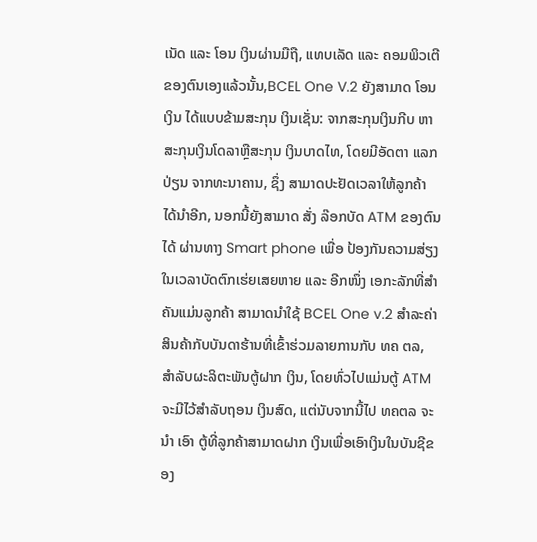ເນັດ ແລະ ໂອນ ເງິນຜ່ານມືຖື, ແທບເລັດ ແລະ ຄອມພິວເຕີຂອງຕົນເອງແລ້ວນັ້ນ,BCEL One V.2 ຍັງສາມາດ ໂອນເງິນ ໄດ້ແບບຂ້າມສະກຸນ ເງິນເຊັ່ນ: ຈາກສະກຸນເງິນກີບ ຫາສະກຸນເງິນໂດລາຫຼືສະກຸນ ເງິນບາດໄທ, ໂດຍມີອັດຕາ ແລກປ່ຽນ ຈາກທະນາຄານ, ຊຶ່ງ ສາມາດປະຢັດເວລາໃຫ້ລູກຄ້າ ໄດ້ນຳອີກ, ນອກນີ້ຍັງສາມາດ ສັ່ງ ລ໊ອກບັດ ATM ຂອງຕົນໄດ້ ຜ່ານທາງ Smart phone ເພື່ອ ປ້ອງກັນຄວາມສ່ຽງໃນເວລາບັດຕົກເຮ່ຍເສຍຫາຍ ແລະ ອີກໜຶ່ງ ເອກະລັກທີ່ສຳ ຄັນແມ່ນລູກຄ້າ ສາມາດນຳໃຊ້ BCEL One v.2 ສຳລະຄ່າສິນຄ້າກັບບັນດາຮ້ານທີ່ເຂົ້າຮ່ວມລາຍການກັບ ທຄ ຕລ, ສຳລັບຜະລິຕະພັນຕູ້ຝາກ ເງິນ, ໂດຍທົ່ວໄປແມ່ນຕູ້ ATM ຈະມີໄວ້ສຳລັບຖອນ ເງິນສົດ, ແຕ່ນັບຈາກນີ້ໄປ ທຄຕລ ຈະນຳ ເອົາ ຕູ້ທີ່ລູກຄ້າສາມາດຝາກ ເງິນເພື່ອເອົາເງິນໃນບັນຊີຂອງ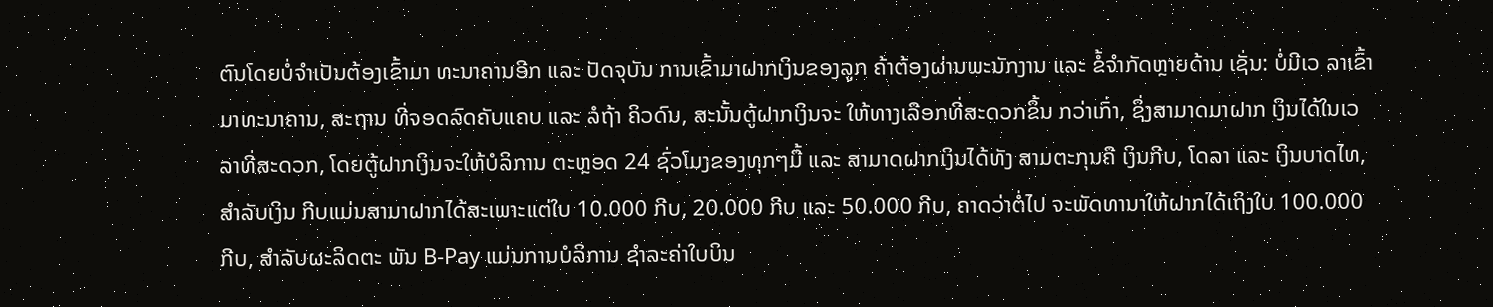ຕົນໂດຍບໍ່ຈຳເປັນຕ້ອງເຂົ້າມາ ທະນາຄານອີກ ແລະ ປັດຈຸບັນ ການເຂົ້າມາຝາກເງິນຂອງລູກ ຄ້າຕ້ອງຜ່ານພະນັກງານ ແລະ ຂໍ້ຈຳກັດຫຼາຍດ້ານ ເຊັ່ນ: ບໍ່ມີເວ ລາເຂົ້າມາທະນາຄານ, ສະຖານ ທີ່ຈອດລົດຄັບແຄບ ແລະ ລໍຖ້າ ຄິວດົນ, ສະນັ້ນຕູ້ຝາກເງິນຈະ ໃຫ້ທາງເລືອກທີ່ສະດວກຂຶ້ນ ກວ່າເກົ່າ, ຊຶ່ງສາມາດມາຝາກ ເງິນໄດ້ໃນເວລາທີ່ສະດວກ, ໂດຍຕູ້ຝາກເງິນຈະໃຫ້ບໍລິການ ຕະຫຼອດ 24 ຊົ່ວໂມງຂອງທຸກໆມື້ ແລະ ສາມາດຝາກເງິນໄດ້ທັງ ສາມຕະກຸນຄື ເງິນກີບ, ໂດລາ ແລະ ເງິນບາດໄທ, ສຳລັບເງິນ ກີບແມ່ນສາມາຝາກໄດ້ສະເພາະແຕ່ໃບ 10.000 ກີບ, 20.000 ກີບ ແລະ 50.000 ກີບ, ຄາດວ່າຕໍ່ໄປ ຈະພັດທານາໃຫ້ຝາກໄດ້ເຖິງໃບ 100.000 ກີບ, ສຳລັບຜະລິດຕະ ພັນ B-Pay ແມ່ນການບໍລິການ ຊຳລະຄ່າໃບບິນ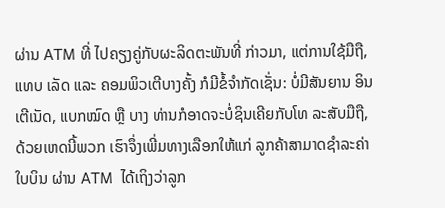ຜ່ານ ATM ທີ່ ໄປຄຽງຄູ່ກັບຜະລິດຕະພັນທີ່ ກ່າວມາ, ແຕ່ການໃຊ້ມືຖື, ແທບ ເລັດ ແລະ ຄອມພິວເຕີບາງຄັ້ງ ກໍມີຂໍ້ຈຳກັດເຊັ່ນ: ບໍ່ມີສັນຍານ ອິນເຕີເນັດ, ແບກໝົດ ຫຼື ບາງ ທ່ານກໍອາດຈະບໍ່ຊິນເຄີຍກັບໂທ ລະສັບມືຖື, ດ້ວຍເຫດນີ້ພວກ ເຮົາຈຶ່ງເພີ່ມທາງເລືອກໃຫ້ແກ່ ລູກຄ້າສາມາດຊຳລະຄ່າໃບບິນ ຜ່ານ ATM  ໄດ້ເຖິງວ່າລູກ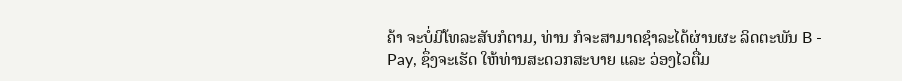ຄ້າ ຈະບໍ່ມີໂທລະສັບກໍຕາມ, ທ່ານ ກໍຈະສາມາດຊຳລະໄດ້ຜ່ານຜະ ລິດຕະພັນ B - Pay, ຊຶ່ງຈະເຮັດ ໃຫ້ທ່ານສະດວກສະບາຍ ແລະ ວ່ອງໄວຕື່ມ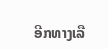ອີກທາງເລື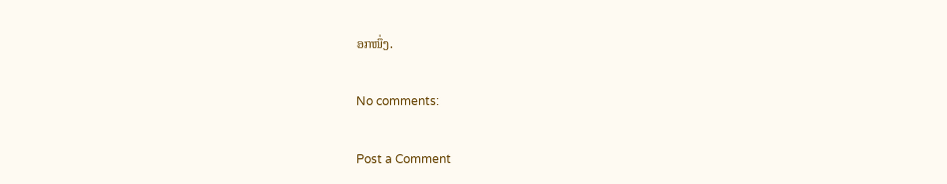ອກໜຶ່ງ.

No comments:

Post a Comment